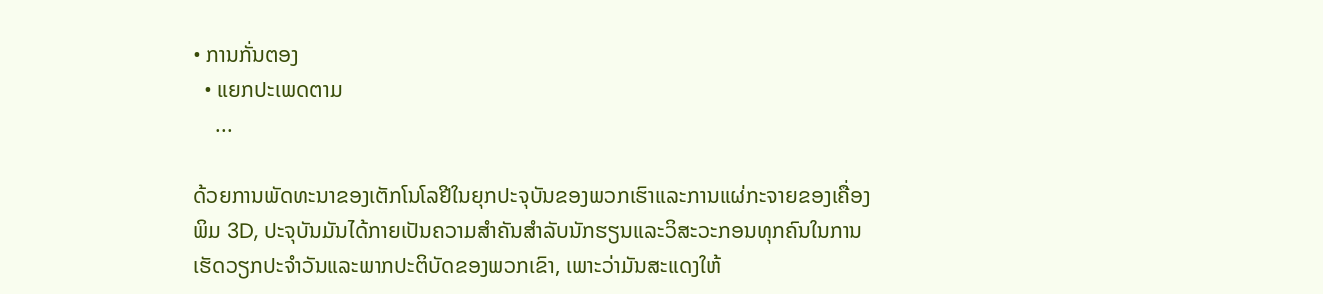• ການກັ່ນຕອງ
  • ແຍກປະເພດຕາມ
    ...

ດ້ວຍການພັດທະນາຂອງເຕັກໂນໂລຢີໃນຍຸກປະຈຸບັນຂອງພວກເຮົາແລະການແຜ່ກະຈາຍຂອງເຄື່ອງພິມ 3D, ປະຈຸບັນມັນໄດ້ກາຍເປັນຄວາມສໍາຄັນສໍາລັບນັກຮຽນແລະວິສະວະກອນທຸກຄົນໃນການເຮັດວຽກປະຈໍາວັນແລະພາກປະຕິບັດຂອງພວກເຂົາ, ເພາະວ່າມັນສະແດງໃຫ້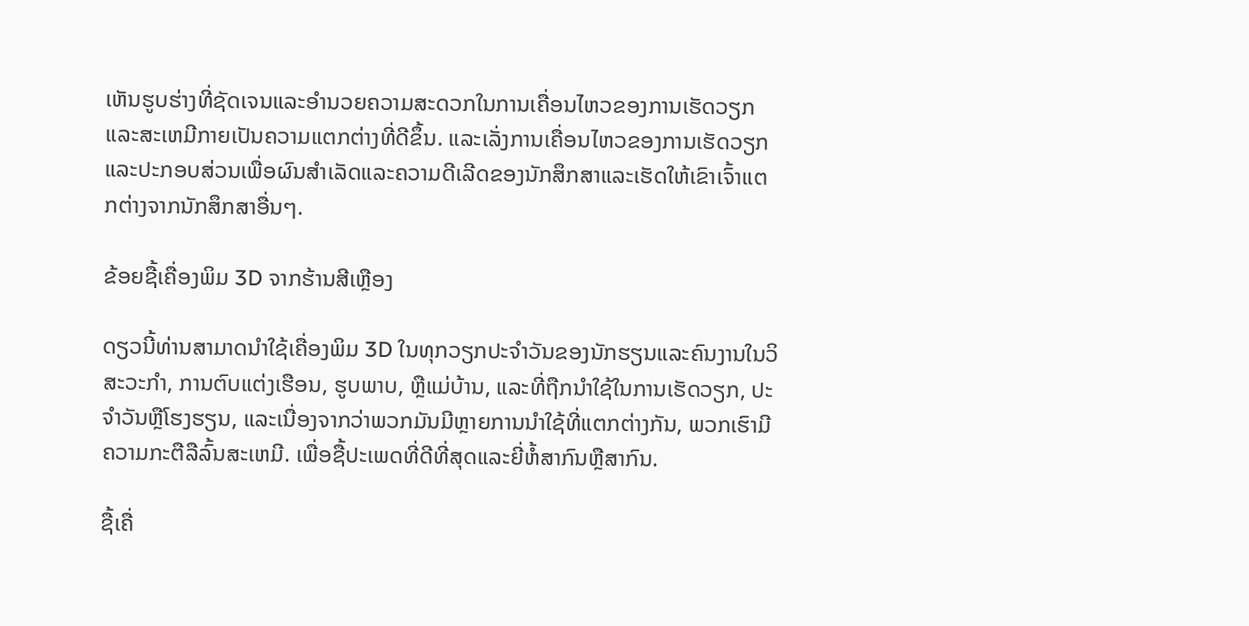ເຫັນຮູບຮ່າງທີ່ຊັດເຈນແລະອໍານວຍຄວາມສະດວກໃນການເຄື່ອນໄຫວຂອງການເຮັດວຽກແລະສະເຫມີກາຍເປັນຄວາມແຕກຕ່າງທີ່ດີຂຶ້ນ. ແລະເລັ່ງການເຄື່ອນໄຫວຂອງການເຮັດວຽກແລະປະກອບສ່ວນເພື່ອຜົນສໍາເລັດແລະຄວາມດີເລີດຂອງນັກສຶກສາແລະເຮັດໃຫ້ເຂົາເຈົ້າແຕກຕ່າງຈາກນັກສຶກສາອື່ນໆ.

ຂ້ອຍຊື້ເຄື່ອງພິມ 3D ຈາກຮ້ານສີເຫຼືອງ

ດຽວນີ້ທ່ານສາມາດນໍາໃຊ້ເຄື່ອງພິມ 3D ໃນທຸກວຽກປະຈໍາວັນຂອງນັກຮຽນແລະຄົນງານໃນວິສະວະກໍາ, ການຕົບແຕ່ງເຮືອນ, ຮູບພາບ, ຫຼືແມ່ບ້ານ, ແລະທີ່ຖືກນໍາໃຊ້ໃນການເຮັດວຽກ, ປະຈໍາວັນຫຼືໂຮງຮຽນ, ແລະເນື່ອງຈາກວ່າພວກມັນມີຫຼາຍການນໍາໃຊ້ທີ່ແຕກຕ່າງກັນ, ພວກເຮົາມີຄວາມກະຕືລືລົ້ນສະເຫມີ. ເພື່ອຊື້ປະເພດທີ່ດີທີ່ສຸດແລະຍີ່ຫໍ້ສາກົນຫຼືສາກົນ.

ຊື້ເຄື່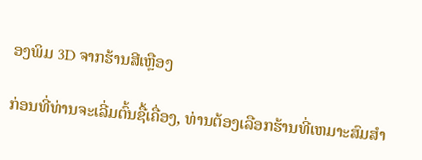ອງພິມ 3D ຈາກຮ້ານສີເຫຼືອງ

ກ່ອນທີ່ທ່ານຈະເລີ່ມຕົ້ນຊື້ເຄື່ອງ, ທ່ານຕ້ອງເລືອກຮ້ານທີ່ເຫມາະສົມສໍາ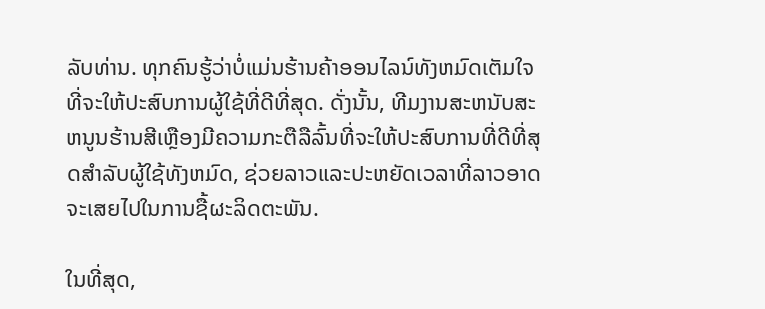ລັບທ່ານ. ທຸກຄົນຮູ້ວ່າບໍ່ແມ່ນຮ້ານຄ້າອອນໄລນ໌ທັງຫມົດເຕັມໃຈທີ່ຈະໃຫ້ປະສົບການຜູ້ໃຊ້ທີ່ດີທີ່ສຸດ. ດັ່ງນັ້ນ, ທີມງານສະຫນັບສະຫນູນຮ້ານສີເຫຼືອງມີຄວາມກະຕືລືລົ້ນທີ່ຈະໃຫ້ປະສົບການທີ່ດີທີ່ສຸດສໍາລັບຜູ້ໃຊ້ທັງຫມົດ, ຊ່ວຍລາວແລະປະຫຍັດເວລາທີ່ລາວອາດຈະເສຍໄປໃນການຊື້ຜະລິດຕະພັນ.

ໃນທີ່ສຸດ,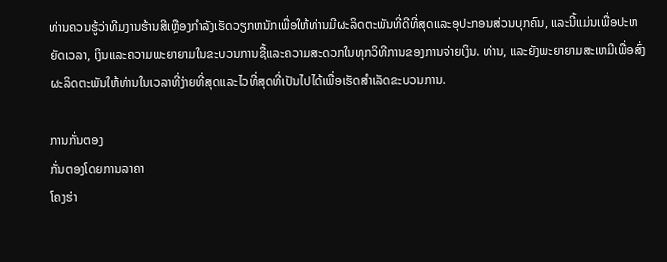ທ່ານຄວນຮູ້ວ່າທີມງານຮ້ານສີເຫຼືອງກໍາລັງເຮັດວຽກຫນັກເພື່ອໃຫ້ທ່ານມີຜະລິດຕະພັນທີ່ດີທີ່ສຸດແລະອຸປະກອນສ່ວນບຸກຄົນ, ແລະນີ້ແມ່ນເພື່ອປະຫຍັດເວລາ, ເງິນແລະຄວາມພະຍາຍາມໃນຂະບວນການຊື້ແລະຄວາມສະດວກໃນທຸກວິທີການຂອງການຈ່າຍເງິນ. ທ່ານ, ແລະຍັງພະຍາຍາມສະເຫມີເພື່ອສົ່ງຜະລິດຕະພັນໃຫ້ທ່ານໃນເວລາທີ່ງ່າຍທີ່ສຸດແລະໄວທີ່ສຸດທີ່ເປັນໄປໄດ້ເພື່ອເຮັດສໍາເລັດຂະບວນການ.

ການກັ່ນຕອງ
ກັ່ນຕອງໂດຍການລາຄາ
ໂຄງຮ່າ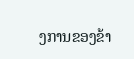ງການຂອງຂ້າ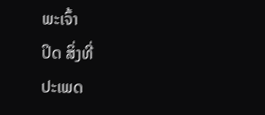ພະເຈົ້າ
ປິດ ສິ່ງທີ່
ປະເພດ